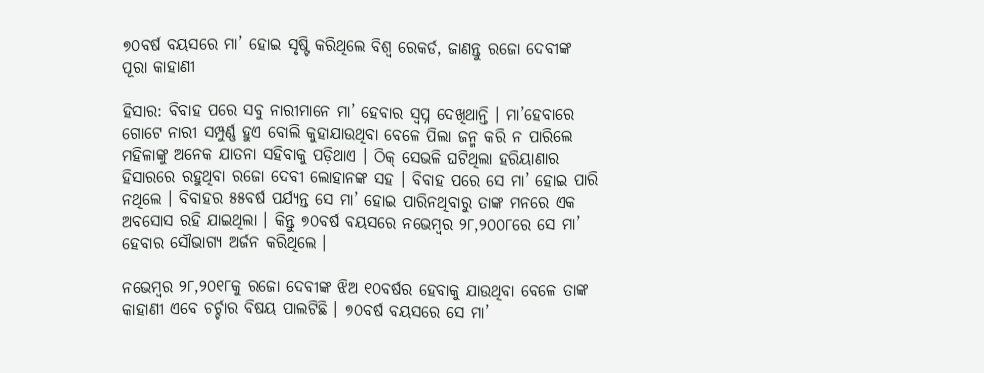୭୦ବର୍ଷ ବୟସରେ ମା’ ହୋଇ ସୃଷ୍ଟି କରିଥିଲେ ବିଶ୍ୱ ରେକର୍ଡ, ଜାଣନ୍ତୁ ରଜୋ ଦେବୀଙ୍କ ପୂରା କାହାଣୀ

ହିସାର: ବିବାହ ପରେ ସବୁ ନାରୀମାନେ ମା’ ହେବାର ସ୍ୱପ୍ନ ଦେଖିଥାନ୍ତି । ମା’ହେବାରେ ଗୋଟେ ନାରୀ ସମ୍ପୁର୍ଣ୍ଣ ହୁଏ ବୋଲି କୁହାଯାଉଥିବା ବେଳେ ପିଲା ଜନ୍ମ କରି ନ ପାରିଲେ ମହିଳାଙ୍କୁ ଅନେକ ଯାତନା ସହିବାକୁ ପଡ଼ିଥାଏ । ଠିକ୍‌ ସେଭଳି ଘଟିଥିଲା ହରିୟାଣାର ହିସାରରେ ରହୁଥିବା ରଜୋ ଦେବୀ ଲୋହାନଙ୍କ ସହ । ବିବାହ ପରେ ସେ ମା’ ହୋଇ ପାରି ନଥିଲେ । ବିବାହର ୫୫ବର୍ଷ ପର୍ଯ୍ୟନ୍ତ ସେ ମା’ ହୋଇ ପାରିନଥିବାରୁ ତାଙ୍କ ମନରେ ଏକ ଅବସୋସ ରହି ଯାଇଥିଲା । କିନ୍ତୁ ୭୦ବର୍ଷ ବୟସରେ ନଭେମ୍ବର ୨୮,୨୦୦୮ରେ ସେ ମା’ ହେବାର ସୌଭାଗ୍ୟ ଅର୍ଜନ କରିଥିଲେ ।

ନଭେମ୍ବର ୨୮,୨୦୧୮କୁ ରଜୋ ଦେବୀଙ୍କ ଝିଅ ୧୦ବର୍ଷର ହେବାକୁ ଯାଉଥିବା ବେଳେ ତାଙ୍କ କାହାଣୀ ଏବେ ଚର୍ଚ୍ଚାର ବିଷୟ ପାଲଟିଛି । ୭୦ବର୍ଷ ବୟସରେ ସେ ମା’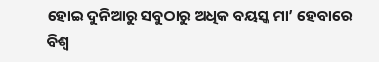ହୋଇ ଦୁନିଆରୁ ସବୁଠାରୁ ଅଧିକ ବୟସ୍କ ମା’ ହେବାରେ ବିଶ୍ୱ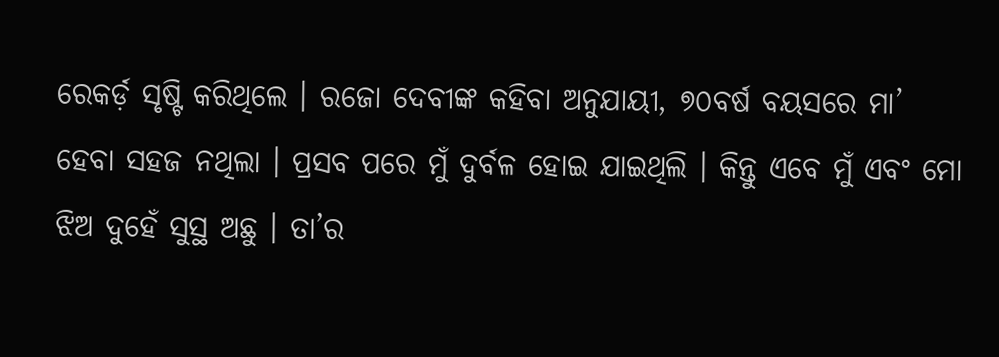ରେକର୍ଡ଼ ସୃଷ୍ଟି କରିଥିଲେ । ରଜୋ ଦେବୀଙ୍କ କହିବା ଅନୁଯାୟୀ, ୭୦ବର୍ଷ ବୟସରେ ମା’ ହେବା ସହଜ ନଥିଲା । ପ୍ରସବ ପରେ ମୁଁ ଦୁର୍ବଳ ହୋଇ ଯାଇଥିଲି । କିନ୍ତୁ ଏବେ ମୁଁ ଏବଂ ମୋ ଝିଅ ଦୁହେଁ ସୁସ୍ଥ ଅଛୁ । ତା’ର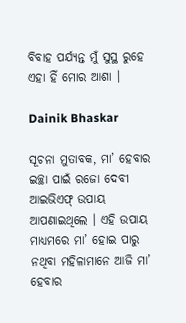ବିବାହ ପର୍ଯ୍ୟନ୍ତ ମୁଁ ସୁସ୍ଥ ରୁହେ ଏହା ହିଁ ମୋର ଆଶା ।

Dainik Bhaskar

ସୂଚନା ମୁତାବକ, ମା’ ହେବାର ଇଚ୍ଛା ପାଇଁ ରଜୋ ଦେବୀ ଆଇଭିଏଫ୍‌ ଉପାୟ ଆପଣାଇଥିଲେ । ଏହି ଉପାୟ ମାଧ୍ୟମରେ ମା’ ହୋଇ ପାରୁ ନଥିବା ମହିଳାମାନେ ଆଜି ମା’ ହେବାର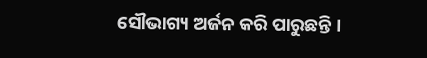ସୌଭାଗ୍ୟ ଅର୍ଜନ କରି ପାରୁଛନ୍ତି ।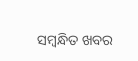ସମ୍ବନ୍ଧିତ ଖବର